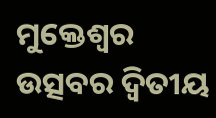ମୁକ୍ତେଶ୍ୱର ଉତ୍ସବର ଦ୍ୱିତୀୟ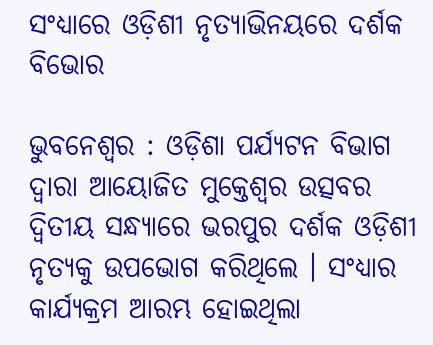ସଂଧ୍ୟାରେ ଓଡ଼ିଶୀ ନୃତ୍ୟାଭିନୟରେ ଦର୍ଶକ ବିଭୋର

ଭୁବନେଶ୍ୱର : ଓଡ଼ିଶା ପର୍ଯ୍ୟଟନ ବିଭାଗ ଦ୍ୱାରା ଆୟୋଜିତ ମୁକ୍ତେଶ୍ୱର ଉତ୍ସବର ଦ୍ୱିତୀୟ ସନ୍ଧ୍ୟାରେ ଭରପୁର ଦର୍ଶକ ଓଡ଼ିଶୀ ନୃତ୍ୟକୁ ଉପଭୋଗ କରିଥିଲେ । ସଂଧ୍ୟାର କାର୍ଯ୍ୟକ୍ରମ ଆରମ୍ଭ ହୋଇଥିଲା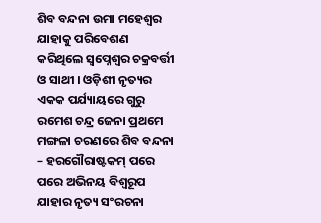ଶିବ ବନ୍ଦନା ଉମା ମହେଶ୍ୱର ଯାହାକୁ ପରିବେଶଣ କରିଥିଲେ ସ୍ୱପ୍ନେଶ୍ୱର ଚକ୍ରବର୍ତ୍ତୀ ଓ ସାଥୀ । ଓଡ଼ିଶୀ ନୃତ୍ୟର ଏକକ ପର୍ଯ୍ୟାୟରେ ଗୁରୁ ରମେଶ ଚନ୍ଦ୍ର ଜେନା ପ୍ରଥମେ ମଙ୍ଗଳା ଚରଣରେ ଶିବ ବନ୍ଦନା – ହରଗୌରାଷ୍ଟକମ୍ ପରେ ପରେ ଅଭିନୟ ବିଶ୍ୱରୂପ ଯାହାର ନୃତ୍ୟ ସଂରଚନା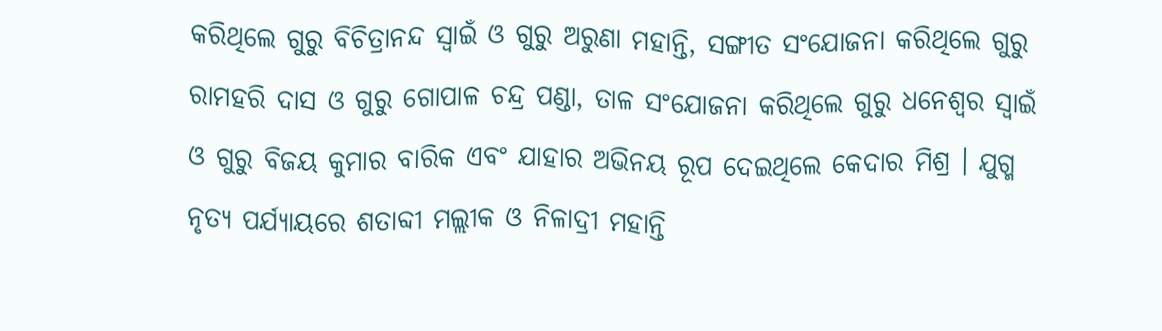କରିଥିଲେ ଗୁରୁ ବିଚିତ୍ରାନନ୍ଦ ସ୍ୱାଇଁ ଓ ଗୁରୁ ଅରୁଣା ମହାନ୍ତି, ସଙ୍ଗୀତ ସଂଯୋଜନା କରିଥିଲେ ଗୁରୁ ରାମହରି ଦାସ ଓ ଗୁରୁ ଗୋପାଳ ଚନ୍ଦ୍ର ପଣ୍ଡା, ତାଳ ସଂଯୋଜନା କରିଥିଲେ ଗୁରୁ ଧନେଶ୍ୱର ସ୍ୱାଇଁ ଓ ଗୁରୁ ବିଜୟ କୁମାର ବାରିକ ଏବଂ ଯାହାର ଅଭିନୟ ରୂପ ଦେଇଥିଲେ କେଦାର ମିଶ୍ର । ଯୁଗ୍ମ ନୃତ୍ୟ ପର୍ଯ୍ୟାୟରେ ଶତାବ୍ଦୀ ମଲ୍ଲୀକ ଓ ନିଳାଦ୍ରୀ ମହାନ୍ତି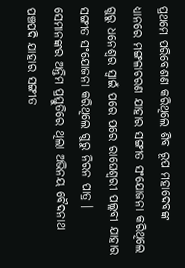ପ୍ରଥମେ ପରିବେଶଣ କରିଥିଲେ ଶିବ ରୂପ ମହାଦେବଙ୍କ ଧ୍ୟାନରେ ମଙ୍ଗଳାଚରଣ ଯାହାର ସଙ୍ଗୀତ ସଂଯୋଜନା କରିଥିଲେ ଗୁରୁ ଧନେଶ୍ୱର ସ୍ୱାଇଁ ପରେ ପରେ ରାଘେଶ୍ୱରୀ ପଲ୍ଲବୀ ଯାହାର ସଙ୍ଗୀତ ସଂଯୋଜନା କରିଥିଲେ ଗୁରୁ ନିରନ ପାତ୍ର । ସେମାନଙ୍କର ଅନ୍ତିମ ପ୍ରସ୍ତୁତିରେ ଥିଲା ଅଭିନୟ ବୈଦନାଥ ପଞ୍ଚପଦି ଯାହାର ସଙ୍ଗୀତ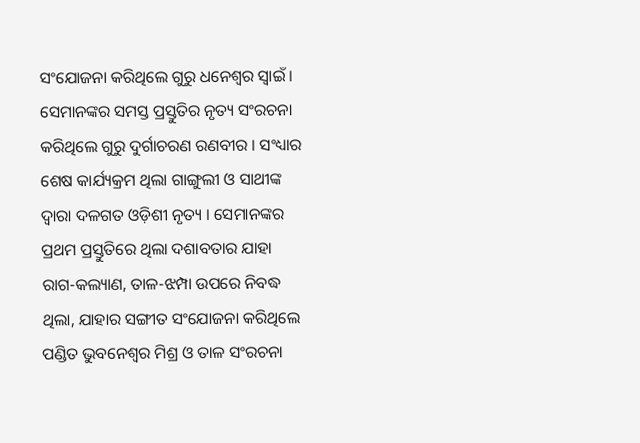ସଂଯୋଜନା କରିଥିଲେ ଗୁରୁ ଧନେଶ୍ୱର ସ୍ୱାଇଁ । ସେମାନଙ୍କର ସମସ୍ତ ପ୍ରସ୍ତୁତିର ନୃତ୍ୟ ସଂରଚନା କରିଥିଲେ ଗୁରୁ ଦୁର୍ଗାଚରଣ ରଣବୀର । ସଂଧ୍ୟାର ଶେଷ କାର୍ଯ୍ୟକ୍ରମ ଥିଲା ଗାଙ୍ଗୁଲୀ ଓ ସାଥୀଙ୍କ ଦ୍ୱାରା ଦଳଗତ ଓଡ଼ିଶୀ ନୃତ୍ୟ । ସେମାନଙ୍କର ପ୍ରଥମ ପ୍ରସ୍ତୁତିରେ ଥିଲା ଦଶାବତାର ଯାହା ରାଗ-କଲ୍ୟାଣ, ତାଳ-ଝମ୍ପା ଉପରେ ନିବଦ୍ଧ ଥିଲା, ଯାହାର ସଙ୍ଗୀତ ସଂଯୋଜନା କରିଥିଲେ ପଣ୍ଡିତ ଭୁବନେଶ୍ୱର ମିଶ୍ର ଓ ତାଳ ସଂରଚନା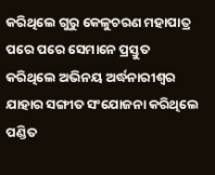କରିଥିଲେ ଗୁରୁ କେଳୁଚରଣ ମହାପାତ୍ର ପରେ ପରେ ସେମାନେ ପ୍ରସ୍ତୁତ କରିଥିଲେ ଅଭିନୟ ଅର୍ଦ୍ଧନାରୀଶ୍ୱର ଯାହାର ସଙ୍ଗୀତ ସଂଯୋଜନା କରିଥିଲେ ପଣ୍ଡିତ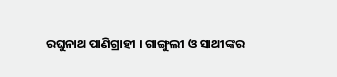ରଘୁନାଥ ପାଣିଗ୍ରାହୀ । ଗାଙ୍ଗୁଲୀ ଓ ସାଥୀଙ୍କର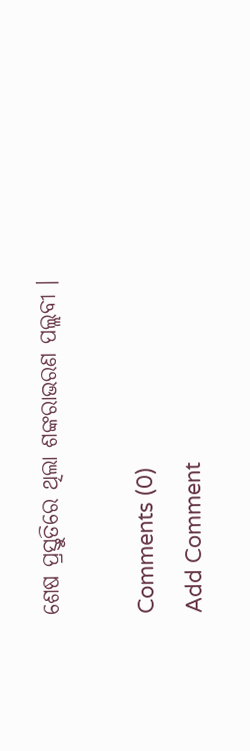ଶେଷ ପ୍ରସ୍ତୁତିରେ ଥିଲା ଶଙ୍କରାଭରଣ ପଲ୍ଲବୀ ।

Comments (0)
Add Comment